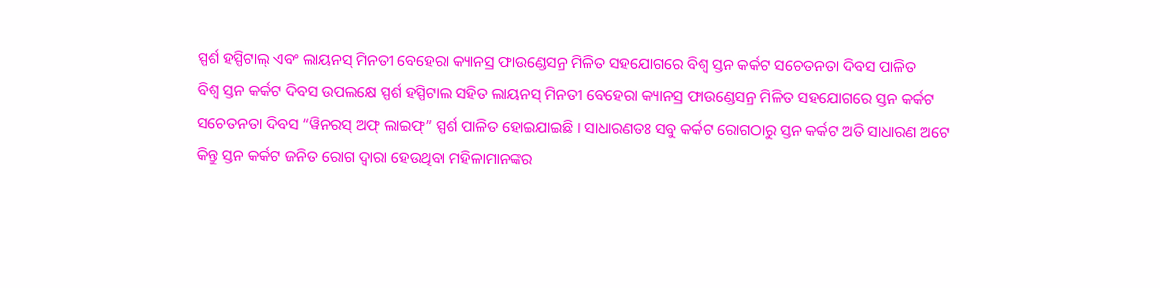ସ୍ପର୍ଶ ହସ୍ପିଟାଲ୍ ଏବଂ ଲାୟନସ୍ ମିନତୀ ବେହେରା କ୍ୟାନସ୍ର ଫାଉଣ୍ଡେସନ୍ର ମିଳିତ ସହଯୋଗରେ ବିଶ୍ୱ ସ୍ତନ କର୍କଟ ସଚେତନତା ଦିବସ ପାଳିତ
ବିଶ୍ୱ ସ୍ତନ କର୍କଟ ଦିବସ ଉପଲକ୍ଷେ ସ୍ପର୍ଶ ହସ୍ପିଟାଲ ସହିତ ଲାୟନସ୍ ମିନତୀ ବେହେରା କ୍ୟାନସ୍ର ଫାଉଣ୍ଡେସନ୍ର ମିଳିତ ସହଯୋଗରେ ସ୍ତନ କର୍କଟ ସଚେତନତା ଦିବସ “ୱିନରସ୍ ଅଫ୍ ଲାଇଫ୍” ସ୍ପର୍ଶ ପାଳିତ ହୋଇଯାଇଛି । ସାଧାରଣତଃ ସବୁ କର୍କଟ ରୋଗଠାରୁ ସ୍ତନ କର୍କଟ ଅତି ସାଧାରଣ ଅଟେ କିନ୍ତୁ ସ୍ତନ କର୍କଟ ଜନିତ ରୋଗ ଦ୍ୱାରା ହେଉଥିବା ମହିଳାମାନଙ୍କର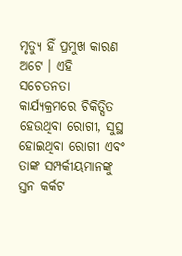ମୃତ୍ୟୁ ହିଁ ପ୍ରମୁଖ କାରଣ ଅଟେ । ଏହି ସଚେତନତା କାର୍ଯ୍ୟକ୍ରମରେ ଚିକିତ୍ସିତ ହେଉଥିବା ରୋଗୀ, ସୁସ୍ଥ ହୋଇଥିବା ରୋଗୀ ଏବଂ ତାଙ୍କ ସମ୍ପର୍କୀୟମାନଙ୍କୁ ସ୍ତନ କର୍କଟ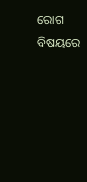ରୋଗ ବିଷୟରେ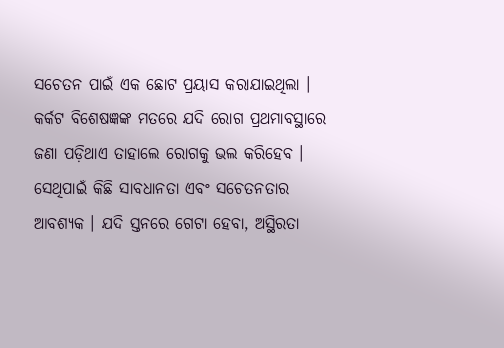ସଚେତନ ପାଇଁ ଏକ ଛୋଟ ପ୍ରୟାସ କରାଯାଇଥିଲା । କର୍କଟ ବିଶେଷଜ୍ଞଙ୍କ ମତରେ ଯଦି ରୋଗ ପ୍ରଥମାବସ୍ଥାରେ ଜଣା ପଡ଼ିଥାଏ ତାହାଲେ ରୋଗକୁ ଭଲ କରିହେବ । ସେଥିପାଇଁ କିଛି ସାବଧାନତା ଏବଂ ସଚେତନତାର ଆବଶ୍ୟକ । ଯଦି ସ୍ତନରେ ଗେଟା ହେବା, ଅସ୍ଥିରତା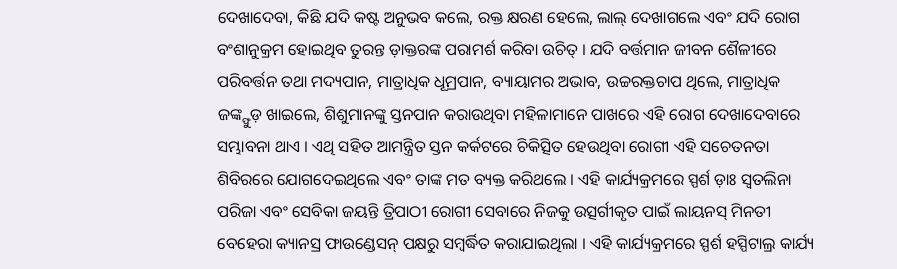ଦେଖାଦେବା, କିଛି ଯଦି କଷ୍ଟ ଅନୁଭବ କଲେ, ରକ୍ତ କ୍ଷରଣ ହେଲେ, ଲାଲ୍ ଦେଖାଗଲେ ଏବଂ ଯଦି ରୋଗ ବଂଶାନୁକ୍ରମ ହୋଇଥିବ ତୁରନ୍ତ ଡ଼ାକ୍ତରଙ୍କ ପରାମର୍ଶ କରିବା ଉଚିତ୍ । ଯଦି ବର୍ତ୍ତମାନ ଜୀବନ ଶୈଳୀରେ ପରିବର୍ତ୍ତନ ତଥା ମଦ୍ୟପାନ, ମାତ୍ରାଧିକ ଧୂମ୍ରପାନ, ବ୍ୟାୟାମର ଅଭାବ, ଉଚ୍ଚରକ୍ତଚାପ ଥିଲେ, ମାତ୍ରାଧିକ ଜଙ୍କ୍ଫୁଡ଼ ଖାଇଲେ, ଶିଶୁମାନଙ୍କୁ ସ୍ତନପାନ କରାଉଥିବା ମହିଳାମାନେ ପାଖରେ ଏହି ରୋଗ ଦେଖାଦେବାରେ ସମ୍ଭାବନା ଥାଏ । ଏଥି ସହିତ ଆମନ୍ତ୍ରିତ ସ୍ତନ କର୍କଟରେ ଚିକିତ୍ସିତ ହେଉଥିବା ରୋଗୀ ଏହି ସଚେତନତା ଶିବିରରେ ଯୋଗଦେଇଥିଲେ ଏବଂ ତାଙ୍କ ମତ ବ୍ୟକ୍ତ କରିଥଲେ । ଏହି କାର୍ଯ୍ୟକ୍ରମରେ ସ୍ପର୍ଶ ଡ଼ାଃ ସ୍ୱତଲିନା ପରିଜା ଏବଂ ସେବିକା ଜୟନ୍ତି ତ୍ରିପାଠୀ ରୋଗୀ ସେବାରେ ନିଜକୁ ଉତ୍ସର୍ଗୀକୃତ ପାଇଁ ଲାୟନସ୍ ମିନତୀ ବେହେରା କ୍ୟାନସ୍ର ଫାଉଣ୍ଡେସନ୍ ପକ୍ଷରୁ ସମ୍ବର୍ଦ୍ଧିତ କରାଯାଇଥିଲା । ଏହି କାର୍ଯ୍ୟକ୍ରମରେ ସ୍ପର୍ଶ ହସ୍ପିଟାଲ୍ର କାର୍ଯ୍ୟ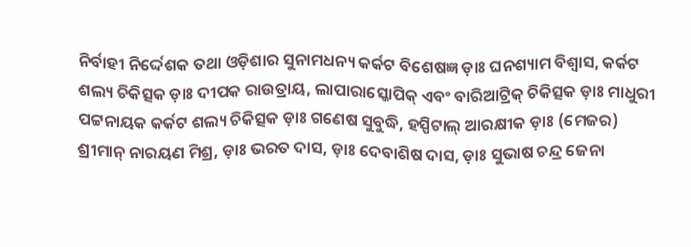ନିର୍ବାହୀ ନିର୍ଦ୍ଦେଶକ ତଥା ଓଡ଼ିଶାର ସୁନାମଧନ୍ୟ କର୍କଟ ବିଶେଷଜ୍ଞ ଡ଼ାଃ ଘନଶ୍ୟାମ ବିଶ୍ୱାସ, କର୍କଟ ଶଲ୍ୟ ଚିକିତ୍ସକ ଡ଼ାଃ ଦୀପକ ରାଉତ୍ରାୟ, ଲାପାରାସ୍କୋପିକ୍ ଏବଂ ବାରିଆଟ୍ରିକ୍ ଚିକିତ୍ସକ ଡ଼ାଃ ମାଧୁରୀ ପଟ୍ଟନାୟକ କର୍କଟ ଶଲ୍ୟ ଚିକିତ୍ସକ ଡ଼ାଃ ଗଣେଷ ସୁବୁଦ୍ଧି, ହସ୍ପିଟାଲ୍ ଆରକ୍ଷୀକ ଡ଼ାଃ (ମେଜର) ଶ୍ରୀମାନ୍ ନାରୟଣ ମିଶ୍ର, ଡ଼ାଃ ଭରତ ଦାସ, ଡ଼ାଃ ଦେବାଶିଷ ଦାସ, ଡ଼ାଃ ସୁଭାଷ ଚନ୍ଦ୍ର ଜେନା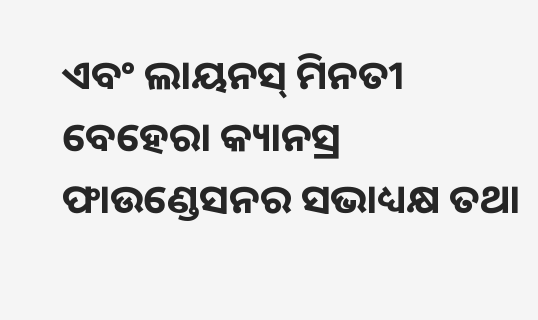ଏବଂ ଲାୟନସ୍ ମିନତୀ ବେହେରା କ୍ୟାନସ୍ର ଫାଉଣ୍ଡେସନର ସଭାଧ୍ୟକ୍ଷ ତଥା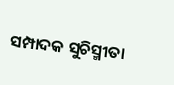ସମ୍ପାଦକ ସୁଚିସ୍ମୀତା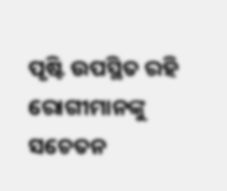ପୃଷ୍ଟି ଉପସ୍ଥିତ ରହି ରୋଗୀମାନଙ୍କୁ ସଚେତନ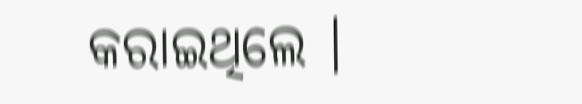କରାଇଥିଲେ ।